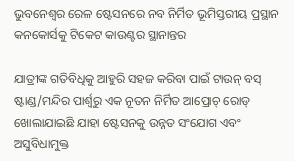ଭୁବନେଶ୍ୱର ରେଳ ଷ୍ଟେସନରେ ନବ ନିର୍ମିତ ଭୂମିସ୍ତରୀୟ ପ୍ରସ୍ଥାନ କନକୋର୍ସକୁ ଟିକେଟ କାଉଣ୍ଟର ସ୍ଥାନାନ୍ତର

ଯାତ୍ରୀଙ୍କ ଗତିବିଧିକୁ ଆହୁରି ସହଜ କରିବା ପାଇଁ ଟାଉନ୍ ବସ୍ ଷ୍ଟାଣ୍ଡ/ମନ୍ଦିର ପାର୍ଶ୍ୱରୁ ଏକ ନୂତନ ନିର୍ମିତ ଆପ୍ରୋଚ୍ ରୋଡ୍ ଖୋଲାଯାଇଛି ଯାହା ଷ୍ଟେସନକୁ ଉନ୍ନତ ସଂଯୋଗ ଏବଂ ଅସୁବିଧାମୁକ୍ତ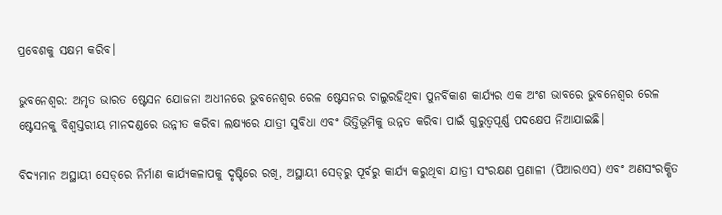ପ୍ରବେଶକୁ ସକ୍ଷମ କରିବ।

ଭୁବନେଶ୍ୱର: ଅମୃତ ଭାରତ ଷ୍ଟେସନ ଯୋଜନା ଅଧୀନରେ ଭୁବନେଶ୍ୱର ରେଳ ଷ୍ଟେସନର ଚାଲୁରହିଥିବା ପୁନର୍ବିକାଶ କାର୍ଯ୍ୟର ଏକ ଅଂଶ ଭାବରେ ଭୁବନେଶ୍ୱର ରେଳ ଷ୍ଟେସନକୁ ବିଶ୍ୱସ୍ତରୀୟ ମାନଦଣ୍ଡରେ ଉନ୍ନୀତ କରିବା ଲକ୍ଷ୍ୟରେ ଯାତ୍ରୀ ସୁବିଧା ଏବଂ ଭିତ୍ତିଭୂମିକୁ ଉନ୍ନତ କରିବା ପାଇଁ ଗୁରୁତ୍ୱପୂର୍ଣ୍ଣ ପଦକ୍ଷେପ ନିଆଯାଇଛି।

ବିଦ୍ୟମାନ ଅସ୍ଥାୟୀ ସେଡ୍‌ରେ ନିର୍ମାଣ କାର୍ଯ୍ୟକଳାପକୁ ଦୃଷ୍ଟିରେ ରଖି, ଅସ୍ଥାୟୀ ସେଡ୍‌ରୁ ପୂର୍ବରୁ କାର୍ଯ୍ୟ କରୁଥିବା ଯାତ୍ରୀ ସଂରକ୍ଷଣ ପ୍ରଣାଳୀ (ପିଆରଏସ) ଏବଂ ଅଣସଂରକ୍ଷିତ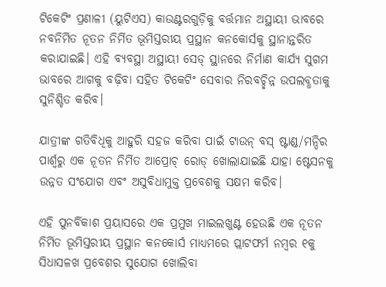ଟିକେଟିଂ ପ୍ରଣାଳୀ (ୟୁଟିଏସ) କାଉଣ୍ଟରଗୁଡ଼ିକୁ ବର୍ତ୍ତମାନ ଅସ୍ଥାୟୀ ଭାବରେ ନବନିର୍ମିତ ନୂତନ ନିର୍ମିତ ଭୂମିସ୍ତରୀୟ ପ୍ରସ୍ଥାନ କନକୋର୍ସକୁ ସ୍ଥାନାନ୍ତରିତ କରାଯାଇଛି। ଏହି ବ୍ୟବସ୍ଥା ଅସ୍ଥାୟୀ ସେଡ୍ ସ୍ଥାନରେ ନିର୍ମାଣ କାର୍ଯ୍ୟ ସୁଗମ ଭାବରେ ଆଗକୁ ବଢ଼ିବା ସହିତ ଟିକେଟିଂ ସେବାର ନିରବଚ୍ଛିନ୍ନ ଉପଲବ୍ଧତାକୁ ସୁନିଶ୍ଚିତ କରିବ।

ଯାତ୍ରୀଙ୍କ ଗତିବିଧିକୁ ଆହୁରି ସହଜ କରିବା ପାଇଁ ଟାଉନ୍ ବସ୍ ଷ୍ଟାଣ୍ଡ/ମନ୍ଦିର ପାର୍ଶ୍ୱରୁ ଏକ ନୂତନ ନିର୍ମିତ ଆପ୍ରୋଚ୍ ରୋଡ୍ ଖୋଲାଯାଇଛି ଯାହା ଷ୍ଟେସନକୁ ଉନ୍ନତ ସଂଯୋଗ ଏବଂ ଅସୁବିଧାମୁକ୍ତ ପ୍ରବେଶକୁ ସକ୍ଷମ କରିବ।

ଏହି ପୁନର୍ବିକାଶ ପ୍ରୟାସରେ ଏକ ପ୍ରମୁଖ ମାଇଲଖୁଣ୍ଟ ହେଉଛି ଏକ ନୂତନ ନିର୍ମିତ ଭୂମିସ୍ତରୀୟ ପ୍ରସ୍ଥାନ କନକୋର୍ସ ମାଧ୍ୟମରେ ପ୍ଲାଟଫର୍ମ ନମ୍ବର ୧କୁ ସିଧାସଳଖ ପ୍ରବେଶର ସୁଯୋଗ ଖୋଲିବା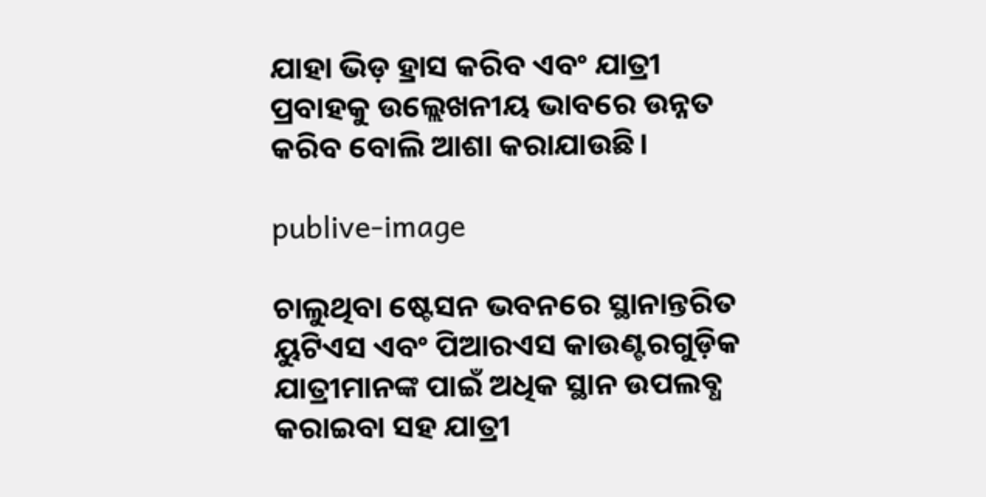ଯାହା ଭିଡ଼ ହ୍ରାସ କରିବ ଏବଂ ଯାତ୍ରୀ ପ୍ରବାହକୁ ଉଲ୍ଲେଖନୀୟ ଭାବରେ ଉନ୍ନତ କରିବ ବୋଲି ଆଶା କରାଯାଉଛି।

publive-image

ଚାଲୁଥିବା ଷ୍ଟେସନ ଭବନରେ ସ୍ଥାନାନ୍ତରିତ ୟୁଟିଏସ ଏବଂ ପିଆରଏସ କାଉଣ୍ଟରଗୁଡ଼ିକ ଯାତ୍ରୀମାନଙ୍କ ପାଇଁ ଅଧିକ ସ୍ଥାନ ଉପଲବ୍ଧ କରାଇବା ସହ ଯାତ୍ରୀ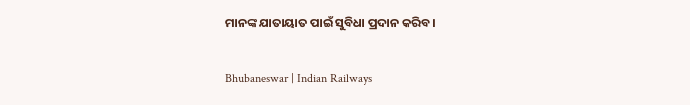ମାନଙ୍କ ଯାତାୟାତ ପାଇଁ ସୁବିଧା ପ୍ରଦାନ କରିବ।

Bhubaneswar | Indian Railways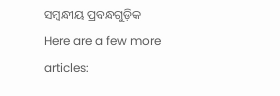ସମ୍ବନ୍ଧୀୟ ପ୍ରବନ୍ଧଗୁଡ଼ିକ
Here are a few more articles: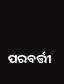ପରବର୍ତ୍ତୀ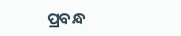ପ୍ରବନ୍ଧ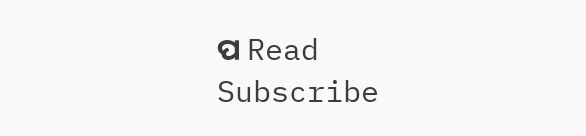ପ Read
Subscribe